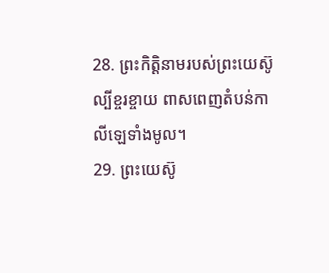28. ព្រះកិត្តិនាមរបស់ព្រះយេស៊ូល្បីខ្ចរខ្ចាយ ពាសពេញតំបន់កាលីឡេទាំងមូល។
29. ព្រះយេស៊ូ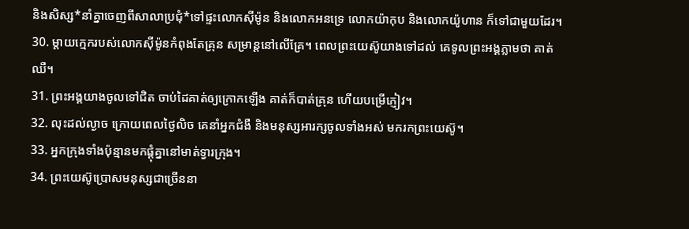និងសិស្ស*នាំគ្នាចេញពីសាលាប្រជុំ*ទៅផ្ទះលោកស៊ីម៉ូន និងលោកអនទ្រេ លោកយ៉ាកុប និងលោកយ៉ូហាន ក៏ទៅជាមួយដែរ។
30. ម្ដាយក្មេករបស់លោកស៊ីម៉ូនកំពុងតែគ្រុន សម្រាន្ដនៅលើគ្រែ។ ពេលព្រះយេស៊ូយាងទៅដល់ គេទូលព្រះអង្គភ្លាមថា គាត់ឈឺ។
31. ព្រះអង្គយាងចូលទៅជិត ចាប់ដៃគាត់ឲ្យក្រោកឡើង គាត់ក៏បាត់គ្រុន ហើយបម្រើភ្ញៀវ។
32. លុះដល់ល្ងាច ក្រោយពេលថ្ងៃលិច គេនាំអ្នកជំងឺ និងមនុស្សអារក្សចូលទាំងអស់ មករកព្រះយេស៊ូ។
33. អ្នកក្រុងទាំងប៉ុន្មានមកផ្ដុំគ្នានៅមាត់ទ្វារក្រុង។
34. ព្រះយេស៊ូប្រោសមនុស្សជាច្រើននា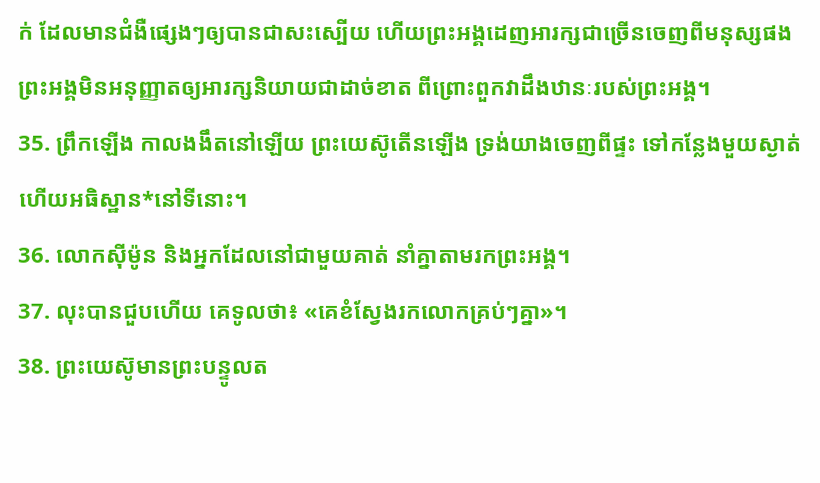ក់ ដែលមានជំងឺផ្សេងៗឲ្យបានជាសះស្បើយ ហើយព្រះអង្គដេញអារក្សជាច្រើនចេញពីមនុស្សផង ព្រះអង្គមិនអនុញ្ញាតឲ្យអារក្សនិយាយជាដាច់ខាត ពីព្រោះពួកវាដឹងឋានៈរបស់ព្រះអង្គ។
35. ព្រឹកឡើង កាលងងឹតនៅឡើយ ព្រះយេស៊ូតើនឡើង ទ្រង់យាងចេញពីផ្ទះ ទៅកន្លែងមួយស្ងាត់ ហើយអធិស្ឋាន*នៅទីនោះ។
36. លោកស៊ីម៉ូន និងអ្នកដែលនៅជាមួយគាត់ នាំគ្នាតាមរកព្រះអង្គ។
37. លុះបានជួបហើយ គេទូលថា៖ «គេខំស្វែងរកលោកគ្រប់ៗគ្នា»។
38. ព្រះយេស៊ូមានព្រះបន្ទូលត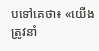បទៅគេថា៖ «យើងត្រូវនាំ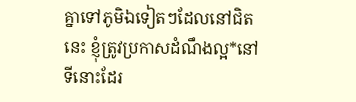គ្នាទៅភូមិឯទៀតៗដែលនៅជិតនេះ ខ្ញុំត្រូវប្រកាសដំណឹងល្អ*នៅទីនោះដែរ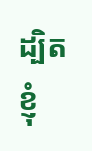ដ្បិតខ្ញុំ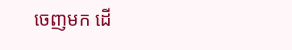ចេញមក ដើ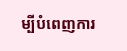ម្បីបំពេញការ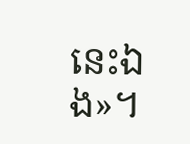នេះឯង»។